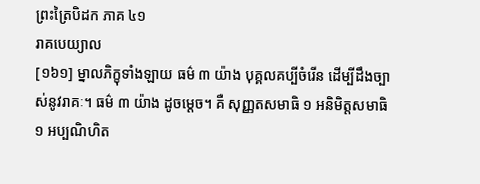ព្រះត្រៃបិដក ភាគ ៤១
រាគបេយ្យាល
[១៦១] ម្នាលភិក្ខុទាំងឡាយ ធម៌ ៣ យ៉ាង បុគ្គលគប្បីចំរើន ដើម្បីដឹងច្បាស់នូវរាគៈ។ ធម៌ ៣ យ៉ាង ដូចម្តេច។ គឺ សុញ្ញតសមាធិ ១ អនិមិត្តសមាធិ ១ អប្បណិហិត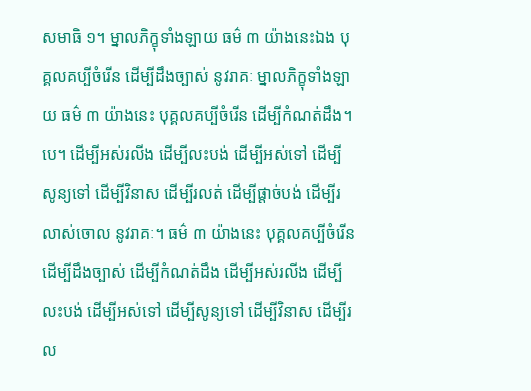សមាធិ ១។ ម្នាលភិក្ខុទាំងឡាយ ធម៌ ៣ យ៉ាងនេះឯង បុគ្គលគប្បីចំរើន ដើម្បីដឹងច្បាស់ នូវរាគៈ ម្នាលភិក្ខុទាំងឡាយ ធម៌ ៣ យ៉ាងនេះ បុគ្គលគប្បីចំរើន ដើម្បីកំណត់ដឹង។ បេ។ ដើម្បីអស់រលីង ដើម្បីលះបង់ ដើម្បីអស់ទៅ ដើម្បីសូន្យទៅ ដើម្បីវិនាស ដើម្បីរលត់ ដើម្បីផ្តាច់បង់ ដើម្បីរលាស់ចោល នូវរាគៈ។ ធម៌ ៣ យ៉ាងនេះ បុគ្គលគប្បីចំរើន ដើម្បីដឹងច្បាស់ ដើម្បីកំណត់ដឹង ដើម្បីអស់រលីង ដើម្បីលះបង់ ដើម្បីអស់ទៅ ដើម្បីសូន្យទៅ ដើម្បីវិនាស ដើម្បីរល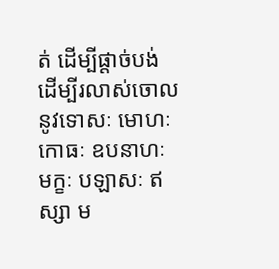ត់ ដើម្បីផ្តាច់បង់ ដើម្បីរលាស់ចោល នូវទោសៈ មោហៈ កោធៈ ឧបនាហៈ មក្ខៈ បឡាសៈ ឥស្សា ម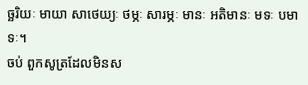ច្ឆរិយៈ មាយា សាថេយ្យៈ ថម្ភៈ សារម្ភៈ មានៈ អតិមានៈ មទៈ បមាទៈ។
ចប់ ពួកសូត្រដែលមិនស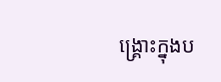ង្គ្រោះក្នុងប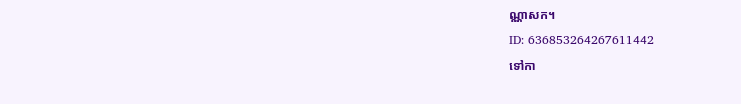ណ្ណាសក។
ID: 636853264267611442
ទៅកា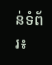ន់ទំព័រ៖